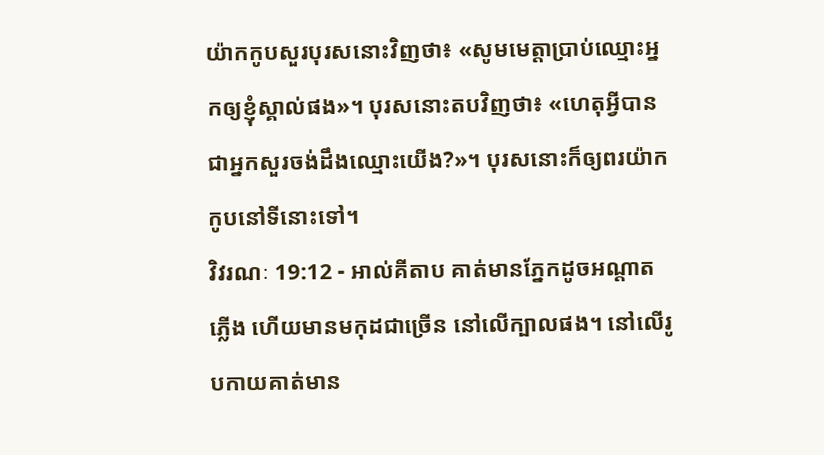យ៉ាកកូបសួរបុរសនោះវិញថា៖ «សូមមេត្តាប្រាប់ឈ្មោះអ្នកឲ្យខ្ញុំស្គាល់ផង»។ បុរសនោះតបវិញថា៖ «ហេតុអ្វីបានជាអ្នកសួរចង់ដឹងឈ្មោះយើង?»។ បុរសនោះក៏ឲ្យពរយ៉ាកកូបនៅទីនោះទៅ។
វិវរណៈ 19:12 - អាល់គីតាប គាត់មានភ្នែកដូចអណ្ដាតភ្លើង ហើយមានមកុដជាច្រើន នៅលើក្បាលផង។ នៅលើរូបកាយគាត់មាន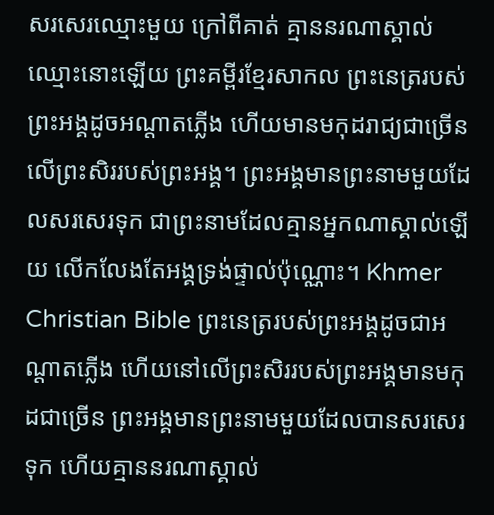សរសេរឈ្មោះមួយ ក្រៅពីគាត់ គ្មាននរណាស្គាល់ឈ្មោះនោះឡើយ ព្រះគម្ពីរខ្មែរសាកល ព្រះនេត្ររបស់ព្រះអង្គដូចអណ្ដាតភ្លើង ហើយមានមកុដរាជ្យជាច្រើនលើព្រះសិររបស់ព្រះអង្គ។ ព្រះអង្គមានព្រះនាមមួយដែលសរសេរទុក ជាព្រះនាមដែលគ្មានអ្នកណាស្គាល់ឡើយ លើកលែងតែអង្គទ្រង់ផ្ទាល់ប៉ុណ្ណោះ។ Khmer Christian Bible ព្រះនេត្ររបស់ព្រះអង្គដូចជាអណ្ដាតភ្លើង ហើយនៅលើព្រះសិររបស់ព្រះអង្គមានមកុដជាច្រើន ព្រះអង្គមានព្រះនាមមួយដែលបានសរសេរទុក ហើយគ្មាននរណាស្គាល់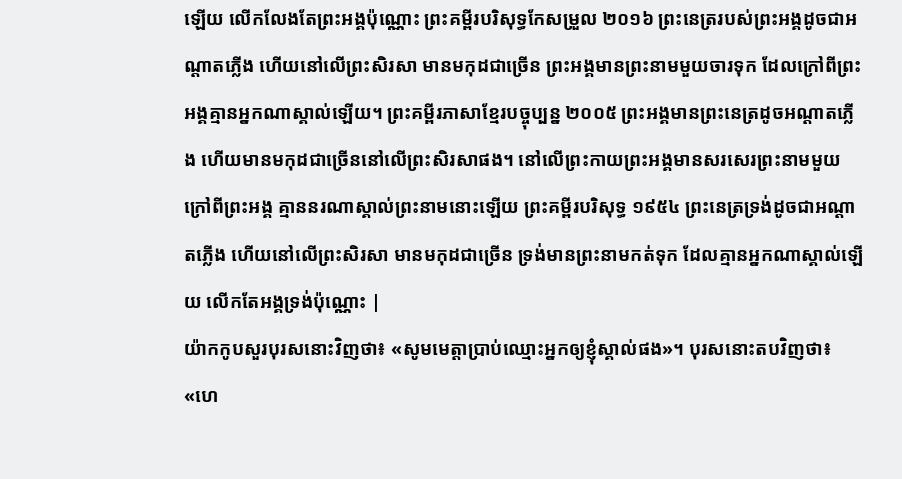ឡើយ លើកលែងតែព្រះអង្គប៉ុណ្ណោះ ព្រះគម្ពីរបរិសុទ្ធកែសម្រួល ២០១៦ ព្រះនេត្ររបស់ព្រះអង្គដូចជាអណ្ដាតភ្លើង ហើយនៅលើព្រះសិរសា មានមកុដជាច្រើន ព្រះអង្គមានព្រះនាមមួយចារទុក ដែលក្រៅពីព្រះអង្គគ្មានអ្នកណាស្គាល់ឡើយ។ ព្រះគម្ពីរភាសាខ្មែរបច្ចុប្បន្ន ២០០៥ ព្រះអង្គមានព្រះនេត្រដូចអណ្ដាតភ្លើង ហើយមានមកុដជាច្រើននៅលើព្រះសិរសាផង។ នៅលើព្រះកាយព្រះអង្គមានសរសេរព្រះនាមមួយ ក្រៅពីព្រះអង្គ គ្មាននរណាស្គាល់ព្រះនាមនោះឡើយ ព្រះគម្ពីរបរិសុទ្ធ ១៩៥៤ ព្រះនេត្រទ្រង់ដូចជាអណ្តាតភ្លើង ហើយនៅលើព្រះសិរសា មានមកុដជាច្រើន ទ្រង់មានព្រះនាមកត់ទុក ដែលគ្មានអ្នកណាស្គាល់ឡើយ លើកតែអង្គទ្រង់ប៉ុណ្ណោះ |
យ៉ាកកូបសួរបុរសនោះវិញថា៖ «សូមមេត្តាប្រាប់ឈ្មោះអ្នកឲ្យខ្ញុំស្គាល់ផង»។ បុរសនោះតបវិញថា៖ «ហេ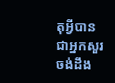តុអ្វីបានជាអ្នកសួរចង់ដឹង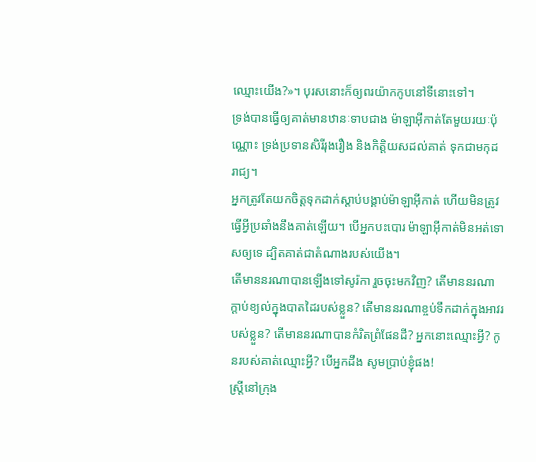ឈ្មោះយើង?»។ បុរសនោះក៏ឲ្យពរយ៉ាកកូបនៅទីនោះទៅ។
ទ្រង់បានធ្វើឲ្យគាត់មានឋានៈទាបជាង ម៉ាឡាអ៊ីកាត់តែមួយរយៈប៉ុណ្ណោះ ទ្រង់ប្រទានសិរីរុងរឿង និងកិត្តិយសដល់គាត់ ទុកជាមកុដរាជ្យ។
អ្នកត្រូវតែយកចិត្តទុកដាក់ស្តាប់បង្គាប់ម៉ាឡាអ៊ីកាត់ ហើយមិនត្រូវធ្វើអ្វីប្រឆាំងនឹងគាត់ឡើយ។ បើអ្នកបះបោរ ម៉ាឡាអ៊ីកាត់មិនអត់ទោសឲ្យទេ ដ្បិតគាត់ជាតំណាងរបស់យើង។
តើមាននរណាបានឡើងទៅសូរ៉កា រួចចុះមកវិញ? តើមាននរណាក្ដាប់ខ្យល់ក្នុងបាតដៃរបស់ខ្លួន? តើមាននរណាខ្ចប់ទឹកដាក់ក្នុងអាវរបស់ខ្លួន? តើមាននរណាបានកំរិតព្រំផែនដី? អ្នកនោះឈ្មោះអ្វី? កូនរបស់គាត់ឈ្មោះអ្វី? បើអ្នកដឹង សូមប្រាប់ខ្ញុំផង!
ស្ត្រីនៅក្រុង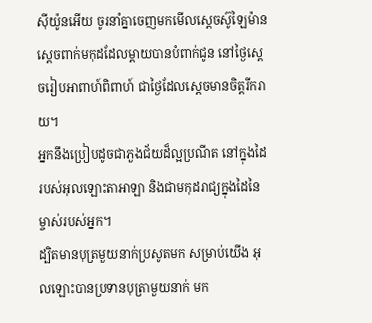ស៊ីយ៉ូនអើយ ចូរនាំគ្នាចេញមកមើលស្តេចស៊ូឡៃម៉ាន ស្ដេចពាក់មកុដដែលម្តាយបានបំពាក់ជូន នៅថ្ងៃស្ដេចរៀបអាពាហ៍ពិពាហ៍ ជាថ្ងៃដែលស្ដេចមានចិត្តរីករាយ។
អ្នកនឹងប្រៀបដូចជាភួងជ័យដ៏ល្អប្រណីត នៅក្នុងដៃរបស់អុលឡោះតាអាឡា និងជាមកុដរាជ្យក្នុងដៃនៃម្ចាស់របស់អ្នក។
ដ្បិតមានបុត្រមួយនាក់ប្រសូតមក សម្រាប់យើង អុលឡោះបានប្រទានបុត្រាមួយនាក់ មក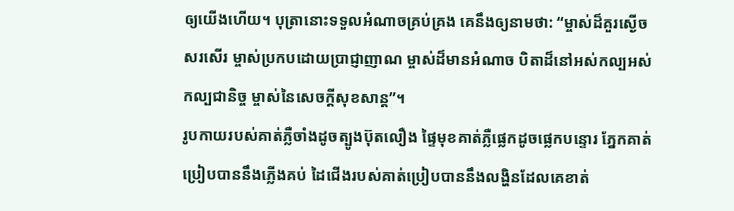ឲ្យយើងហើយ។ បុត្រានោះទទួលអំណាចគ្រប់គ្រង គេនឹងឲ្យនាមថា: “ម្ចាស់ដ៏គួរស្ងើចសរសើរ ម្ចាស់ប្រកបដោយប្រាជ្ញាញាណ ម្ចាស់ដ៏មានអំណាច បិតាដ៏នៅអស់កល្បអស់កល្បជានិច្ច ម្ចាស់នៃសេចក្ដីសុខសាន្ត”។
រូបកាយរបស់គាត់ភ្លឺចាំងដូចត្បូងប៊ុតលឿង ផ្ទៃមុខគាត់ភ្លឺផ្លេកដូចផ្លេកបន្ទោរ ភ្នែកគាត់ប្រៀបបាននឹងភ្លើងគប់ ដៃជើងរបស់គាត់ប្រៀបបាននឹងលង្ហិនដែលគេខាត់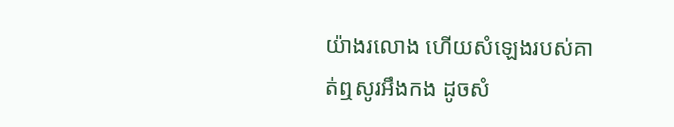យ៉ាងរលោង ហើយសំឡេងរបស់គាត់ឮសូរអឹងកង ដូចសំ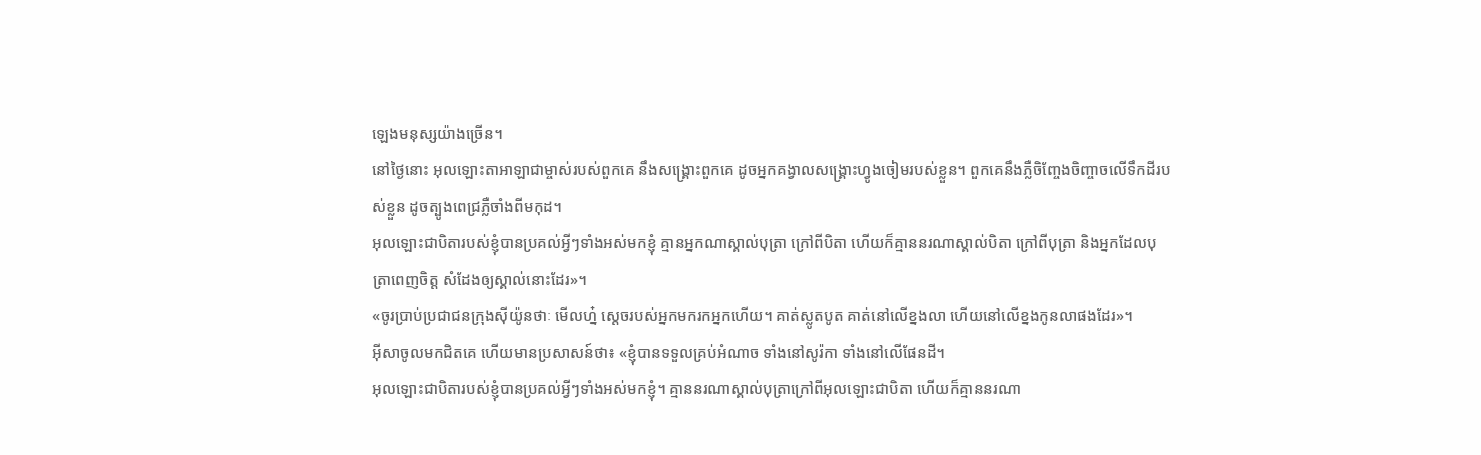ឡេងមនុស្សយ៉ាងច្រើន។
នៅថ្ងៃនោះ អុលឡោះតាអាឡាជាម្ចាស់របស់ពួកគេ នឹងសង្គ្រោះពួកគេ ដូចអ្នកគង្វាលសង្គ្រោះហ្វូងចៀមរបស់ខ្លួន។ ពួកគេនឹងភ្លឺចិញ្ចែងចិញ្ចាចលើទឹកដីរបស់ខ្លួន ដូចត្បូងពេជ្រភ្លឺចាំងពីមកុដ។
អុលឡោះជាបិតារបស់ខ្ញុំបានប្រគល់អ្វីៗទាំងអស់មកខ្ញុំ គ្មានអ្នកណាស្គាល់បុត្រា ក្រៅពីបិតា ហើយក៏គ្មាននរណាស្គាល់បិតា ក្រៅពីបុត្រា និងអ្នកដែលបុត្រាពេញចិត្ត សំដែងឲ្យស្គាល់នោះដែរ»។
«ចូរប្រាប់ប្រជាជនក្រុងស៊ីយ៉ូនថាៈ មើលហ្ន៎ ស្តេចរបស់អ្នកមករកអ្នកហើយ។ គាត់ស្លូតបូត គាត់នៅលើខ្នងលា ហើយនៅលើខ្នងកូនលាផងដែរ»។
អ៊ីសាចូលមកជិតគេ ហើយមានប្រសាសន៍ថា៖ «ខ្ញុំបានទទួលគ្រប់អំណាច ទាំងនៅសូរ៉កា ទាំងនៅលើផែនដី។
អុលឡោះជាបិតារបស់ខ្ញុំបានប្រគល់អ្វីៗទាំងអស់មកខ្ញុំ។ គ្មាននរណាស្គាល់បុត្រាក្រៅពីអុលឡោះជាបិតា ហើយក៏គ្មាននរណា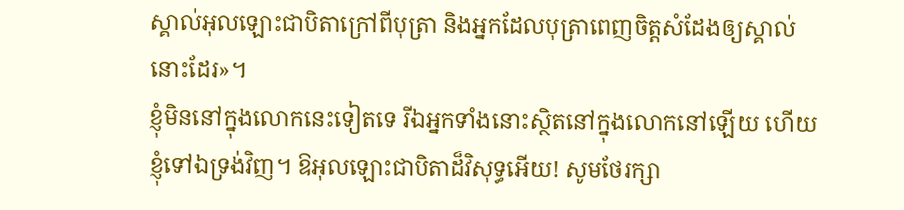ស្គាល់អុលឡោះជាបិតាក្រៅពីបុត្រា និងអ្នកដែលបុត្រាពេញចិត្តសំដែងឲ្យស្គាល់នោះដែរ»។
ខ្ញុំមិននៅក្នុងលោកនេះទៀតទេ រីឯអ្នកទាំងនោះស្ថិតនៅក្នុងលោកនៅឡើយ ហើយខ្ញុំទៅឯទ្រង់វិញ។ ឱអុលឡោះជាបិតាដ៏វិសុទ្ធអើយ! សូមថែរក្សា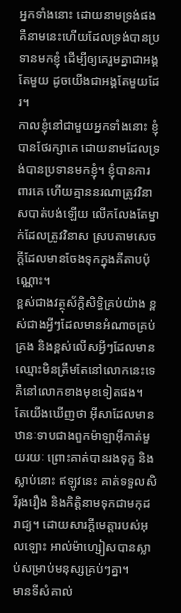អ្នកទាំងនោះ ដោយនាមទ្រង់ផង គឺនាមនេះហើយដែលទ្រង់បានប្រទានមកខ្ញុំ ដើម្បីឲ្យគេរួមគ្នាជាអង្គតែមួយ ដូចយើងជាអង្គតែមួយដែរ។
កាលខ្ញុំនៅជាមួយអ្នកទាំងនោះ ខ្ញុំបានថែរក្សាគេ ដោយនាមដែលទ្រង់បានប្រទានមកខ្ញុំ។ ខ្ញុំបានការពារគេ ហើយគ្មាននរណាត្រូវវិនាសបាត់បង់ឡើយ លើកលែងតែម្នាក់ដែលត្រូវវិនាស ស្របតាមសេចក្ដីដែលមានចែងទុកក្នុងគីតាបប៉ុណ្ណោះ។
ខ្ពស់ជាងវត្ថុស័ក្តិសិទ្ធិគ្រប់យ៉ាង ខ្ពស់ជាងអ្វីៗដែលមានអំណាចគ្រប់គ្រង និងខ្ពស់លើសអ្វីៗដែលមានឈ្មោះមិនត្រឹមតែនៅលោកនេះទេ គឺនៅលោកខាងមុខទៀតផង។
តែយើងឃើញថា អ៊ីសាដែលមានឋានៈទាបជាងពួកម៉ាឡាអ៊ីកាត់មួយរយៈ ព្រោះគាត់បានរងទុក្ខ និងស្លាប់នោះ ឥឡូវនេះ គាត់ទទួលសិរីរុងរឿង និងកិត្ដិនាមទុកជាមកុដរាជ្យ។ ដោយសារក្តីមេត្តារបស់អុលឡោះ អាល់ម៉ាហ្សៀសបានស្លាប់សម្រាប់មនុស្សគ្រប់ៗគ្នា។
មានទីសំគាល់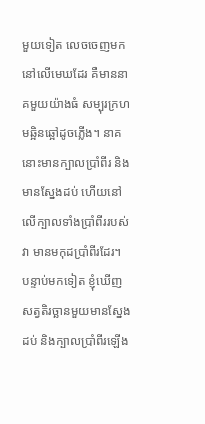មួយទៀត លេចចេញមកនៅលើមេឃដែរ គឺមាននាគមួយយ៉ាងធំ សម្បុរក្រហមឆ្អិនឆ្អៅដូចភ្លើង។ នាគនោះមានក្បាលប្រាំពីរ និងមានស្នែងដប់ ហើយនៅលើក្បាលទាំងប្រាំពីររបស់វា មានមកុដប្រាំពីរដែរ។
បន្ទាប់មកទៀត ខ្ញុំឃើញសត្វតិរច្ឆានមួយមានស្នែងដប់ និងក្បាលប្រាំពីរឡើង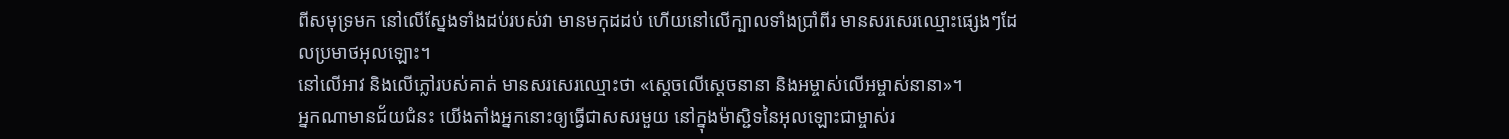ពីសមុទ្រមក នៅលើស្នែងទាំងដប់របស់វា មានមកុដដប់ ហើយនៅលើក្បាលទាំងប្រាំពីរ មានសរសេរឈ្មោះផ្សេងៗដែលប្រមាថអុលឡោះ។
នៅលើអាវ និងលើភ្លៅរបស់គាត់ មានសរសេរឈ្មោះថា «ស្តេចលើស្តេចនានា និងអម្ចាស់លើអម្ចាស់នានា»។
អ្នកណាមានជ័យជំនះ យើងតាំងអ្នកនោះឲ្យធ្វើជាសសរមួយ នៅក្នុងម៉ាស្ជិទនៃអុលឡោះជាម្ចាស់រ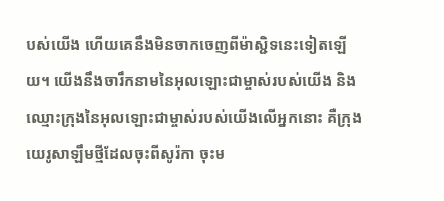បស់យើង ហើយគេនឹងមិនចាកចេញពីម៉ាស្ជិទនេះទៀតឡើយ។ យើងនឹងចារឹកនាមនៃអុលឡោះជាម្ចាស់របស់យើង និងឈ្មោះក្រុងនៃអុលឡោះជាម្ចាស់របស់យើងលើអ្នកនោះ គឺក្រុងយេរូសាឡឹមថ្មីដែលចុះពីសូរ៉កា ចុះម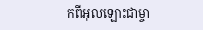កពីអុលឡោះជាម្ចា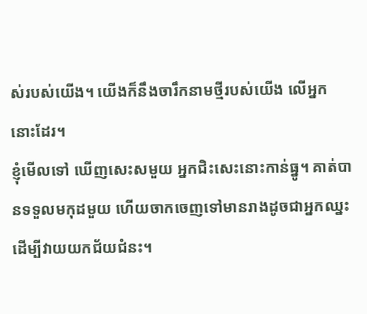ស់របស់យើង។ យើងក៏នឹងចារឹកនាមថ្មីរបស់យើង លើអ្នកនោះដែរ។
ខ្ញុំមើលទៅ ឃើញសេះសមួយ អ្នកជិះសេះនោះកាន់ធ្នូ។ គាត់បានទទួលមកុដមួយ ហើយចាកចេញទៅមានរាងដូចជាអ្នកឈ្នះ ដើម្បីវាយយកជ័យជំនះ។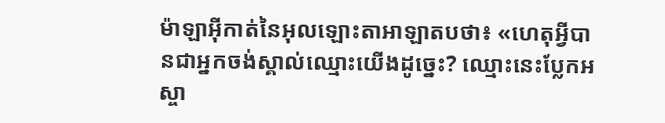ម៉ាឡាអ៊ីកាត់នៃអុលឡោះតាអាឡាតបថា៖ «ហេតុអ្វីបានជាអ្នកចង់ស្គាល់ឈ្មោះយើងដូច្នេះ? ឈ្មោះនេះប្លែកអស្ចា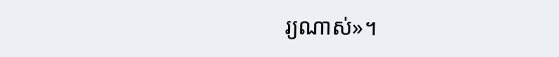រ្យណាស់»។